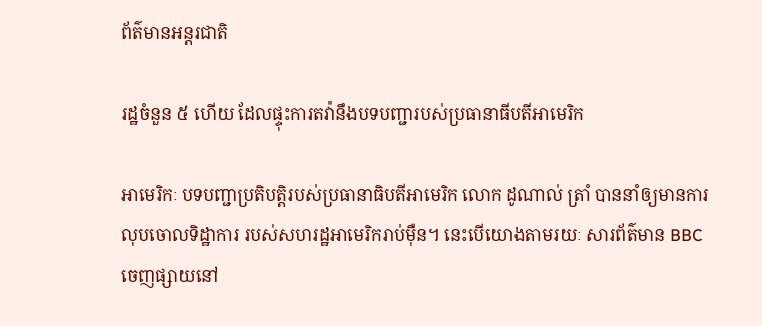ព័ត៌មានអន្តរជាតិ

រដ្ឋចំនួន ៥ ហើយ ដែលផ្ទុះការតវ៉ានឹងបទបញ្ជារបស់ប្រធានាធីបតីអាមេរិក

អាមេរិកៈ បទបញ្ជាប្រតិបត្តិរបស់ប្រធានាធិបតីអាមេរិក លោក ដូណាល់ ត្រាំ បាននាំឲ្យមានការលុបចោលទិដ្ឋាការ របស់សហរដ្ឋអាមេរិករាប់ម៉ឺន។ នេះបើយោងតាមរយៈ សារព័ត៌មាន BBC ចេញផ្សាយនៅ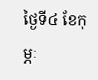ថ្ងៃទី៤ ខែកុម្ភៈ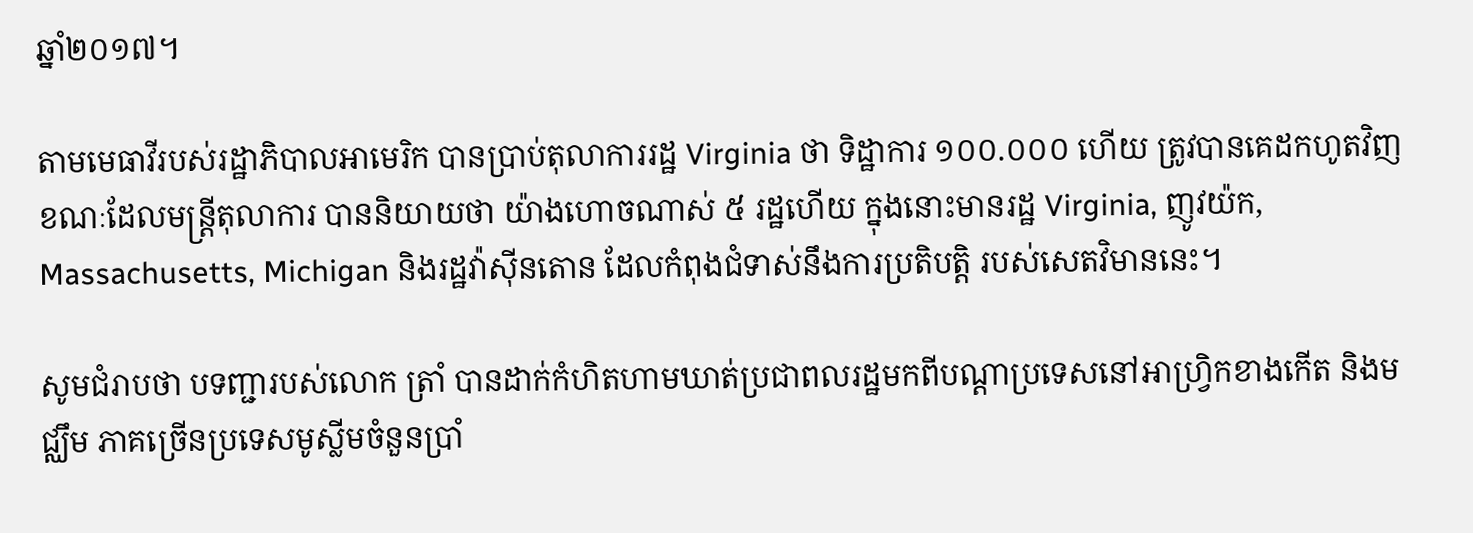ឆ្នាំ២០១៧។

តាមមេធាវីរបស់រដ្ឋាភិបាលអាមេរិក បានប្រាប់តុលាការរដ្ឋ Virginia ថា ទិដ្ឋាការ ១០០.០០០ ហើយ ត្រូវបានគេដកហូតវិញ ខណៈដែលមន្រ្តីតុលាការ បាននិយាយថា យ៉ាងហោចណាស់ ៥ រដ្ឋហើយ ក្នុងនោះមានរដ្ឋ Virginia, ញូវយ៉ក, Massachusetts, Michigan និងរដ្ឋវ៉ាស៊ីនតោន ដែលកំពុងជំទាស់នឹងការប្រតិបត្តិ របស់សេតវិមាននេះ។

សូមជំរាបថា បទញ្ជារបស់លោក ត្រាំ បានដាក់កំហិតហាមឃាត់ប្រជាពលរដ្ឋមកពីបណ្តាប្រទេសនៅអាហ្រ្វិកខាងកើត និងមជ្ឈឹម ភាគច្រើនប្រទេសមូស្លីមចំនួនប្រាំ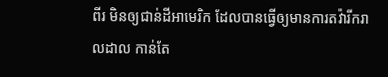ពីរ មិនឲ្យជាន់ដីអាមេរិក ដែលបានធ្វើឲ្យមានការតវ៉ារីករាលដាល កាន់តែ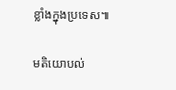ខ្លាំងក្នុងប្រទេស៕

មតិយោបល់